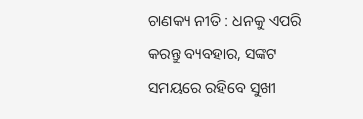ଚାଣକ୍ୟ ନୀତି : ଧନକୁ ଏପରି କରନ୍ତୁ ବ୍ୟବହାର, ସଙ୍କଟ ସମୟରେ ରହିବେ ସୁଖୀ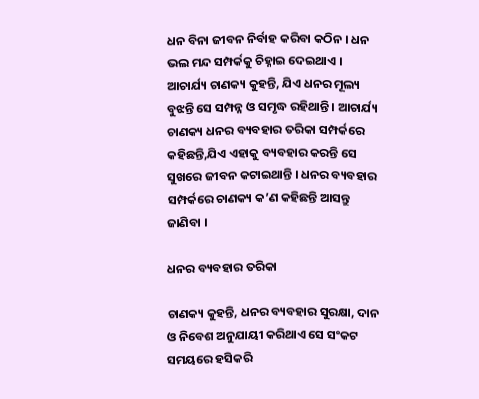ଧନ ବିନା ଜୀବନ ନିର୍ବାହ କରିବା କଠିନ । ଧନ ଭଲ ମନ୍ଦ ସମ୍ପର୍କକୁ ଚିହ୍ନାଇ ଦେଇଥାଏ । ଆଚାର୍ଯ୍ୟ ଚାଣକ୍ୟ କୁହନ୍ତି, ଯିଏ ଧନର ମୂଲ୍ୟ ବୁଝନ୍ତି ସେ ସମ୍ପନ୍ନ ଓ ସମୃଦ୍ଧ ରହିଥାନ୍ତି । ଆଚାର୍ଯ୍ୟ ଚାଣକ୍ୟ ଧନର ବ୍ୟବହାର ତରିକା ସମ୍ପର୍କରେ କହିଛନ୍ତି,ଯିଏ ଏହାକୁ ବ୍ୟବହାର କରନ୍ତି ସେ ସୁଖରେ ଜୀବନ କଟାଇଥାନ୍ତି । ଧନର ବ୍ୟବହାର ସମ୍ପର୍କରେ ଚାଣକ୍ୟ କ’ଣ କହିଛନ୍ତି ଆସନ୍ତୁ ଜାଣିବା ।

ଧନର ବ୍ୟବହାର ତରିକା

ଚାଣକ୍ୟ କୁହନ୍ତି, ଧନର ବ୍ୟବହାର ସୁରକ୍ଷା, ଦାନ ଓ ନିବେଶ ଅନୁଯାୟୀ କରିଥାଏ ସେ ସଂକଟ ସମୟରେ ହସିକରି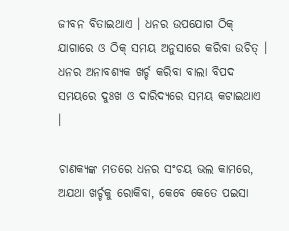ଜୀବନ ବିତାଇଥାଏ । ଧନର ଉପଯୋଗ ଠିକ୍‌ ଯାଗାରେ ଓ ଠିକ୍‌ ସମୟ ଅନୁସାରେ କରିବା ଉଚିତ୍‌ । ଧନର ଅନାବଶ୍ୟକ ଖର୍ଚ୍ଚ କରିବା ବାଲା ବିପଦ ସମୟରେ ଦୁଃଖ ଓ ଦାରିଦ୍ୟରେ ସମୟ କଟାଇଥାଏ ।

ଚାଣକ୍ୟଙ୍କ ମତରେ ଧନର ସଂଚୟ ଭଲ କାମରେ, ଅଯଥା ଖର୍ଚ୍ଚକୁ ରୋକିବା, କେବେ କେତେ ପଇସା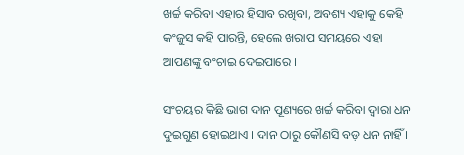ଖର୍ଚ୍ଚ କରିବା ଏହାର ହିସାବ ରଖିବା, ଅବଶ୍ୟ ଏହାକୁ କେହି କଂଜୁସ କହି ପାରନ୍ତି, ହେଲେ ଖରାପ ସମୟରେ ଏହା ଆପଣଙ୍କୁ ବଂଚାଇ ଦେଇପାରେ ।

ସଂଚୟର କିଛି ଭାଗ ଦାନ ପୂଣ୍ୟରେ ଖର୍ଚ୍ଚ କରିବା ଦ୍ୱାରା ଧନ ଦୁଇଗୁଣ ହୋଇଥାଏ । ଦାନ ଠାରୁ କୌଣସି ବଡ଼ ଧନ ନାହିଁ ।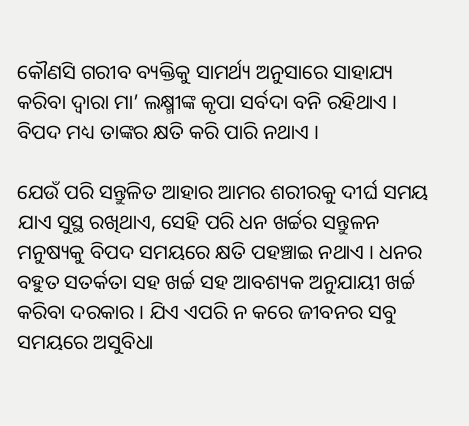କୌଣସି ଗରୀବ ବ୍ୟକ୍ତିକୁ ସାମର୍ଥ୍ୟ ଅନୁସାରେ ସାହାଯ୍ୟ କରିବା ଦ୍ୱାରା ମା’ ଲକ୍ଷ୍ମୀଙ୍କ କୃପା ସର୍ବଦା ବନି ରହିଥାଏ । ବିପଦ ମଧ୍ୟ ତାଙ୍କର କ୍ଷତି କରି ପାରି ନଥାଏ ।

ଯେଉଁ ପରି ସନ୍ତୁଳିତ ଆହାର ଆମର ଶରୀରକୁ ଦୀର୍ଘ ସମୟ ଯାଏ ସୁସ୍ଥ ରଖିଥାଏ, ସେହି ପରି ଧନ ଖର୍ଚ୍ଚର ସନ୍ତୁଳନ ମନୁଷ୍ୟକୁ ବିପଦ ସମୟରେ କ୍ଷତି ପହଞ୍ଚାଇ ନଥାଏ । ଧନର ବହୁତ ସତର୍କତା ସହ ଖର୍ଚ୍ଚ ସହ ଆବଶ୍ୟକ ଅନୁଯାୟୀ ଖର୍ଚ୍ଚ କରିବା ଦରକାର । ଯିଏ ଏପରି ନ କରେ ଜୀବନର ସବୁ ସମୟରେ ଅସୁବିଧା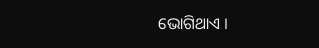ଭୋଗିଥାଏ ।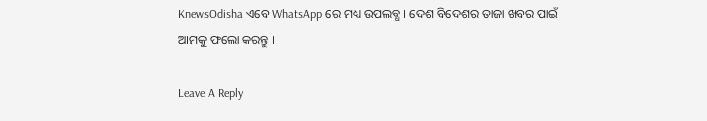KnewsOdisha ଏବେ WhatsApp ରେ ମଧ୍ୟ ଉପଲବ୍ଧ । ଦେଶ ବିଦେଶର ତାଜା ଖବର ପାଇଁ ଆମକୁ ଫଲୋ କରନ୍ତୁ ।

Leave A Reply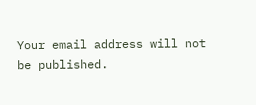Your email address will not be published.